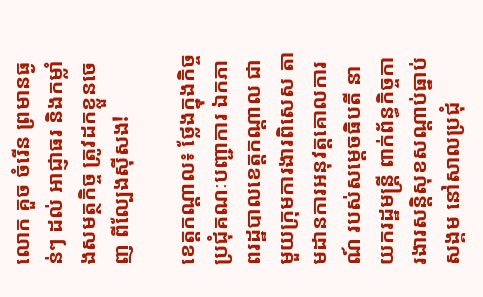លោក គួច ចំរើន ព្រមានធ្ងន់ៗ ដល់ អាជ្ញាធរ និងកម្លាំងសមត្ថកិច្ច ត្រូវដកខ្លួនចេញ ពីល្បែងសុីសង!

ខេត្តកណ្ដាល៖ ថ្លែងក្នុងកិច្ចប្រជុំគណៈបញ្ជាការ ឯកភាពរដ្ឋបាលខេត្តកណ្ដាល ជាមួយក្រុមការងារពិសេស តាមដានការអនុវត្តគោលការណ៍ របស់សម្ដេចធិបតី នាយករដ្ឋមន្ត្រី ពាក់ព័ន្ធកិច្ចការងារសន្តិសុខសណ្តាប់ធ្នាប់សង្គម នៅសាលប្រជុំ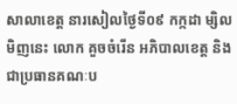សាលាខេត្ត នារសៀលថ្ងៃទី០៩ កក្កដា ម្សិលមិញនេះ លោក គួចចំរើន អភិបាលខេត្ត និងជាប្រធានគណៈប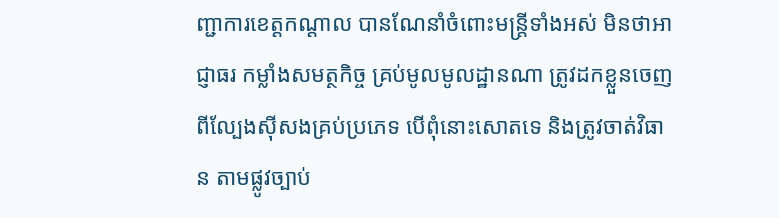ញ្ជាការខេត្តកណ្តាល បានណែនាំចំពោះមន្ត្រីទាំងអស់ មិនថាអាជ្ញាធរ កម្លាំងសមត្ថកិច្ច គ្រប់មូលមូលដ្ឋានណា ត្រូវដកខ្លួនចេញ ពីល្បែងសុីសងគ្រប់ប្រភេទ បើពុំនោះសោតទេ និងត្រូវចាត់វិធាន តាមផ្លូវច្បាប់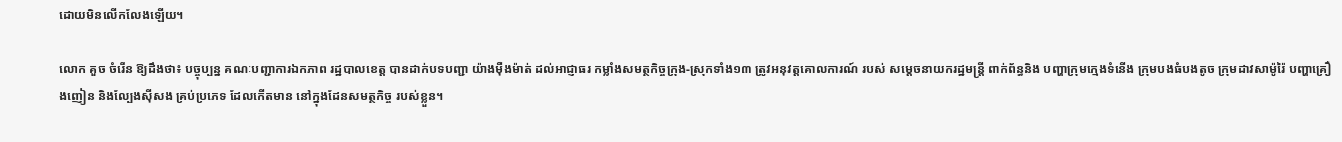ដោយមិនលើកលែងឡើយ។

លោក គួច ចំរើន ឱ្យដឹងថា៖ បច្ចុប្បន្ន គណៈបញ្ជាការឯកភាព រដ្ឋបាលខេត្ត បានដាក់បទបញ្ជា យ៉ាងម៉ឺងម៉ាត់ ដល់អាជ្ញាធរ កម្លាំងសមត្ថកិច្ចក្រុង-ស្រុកទាំង១៣ ត្រូវអនុវត្តគោលការណ៍ របស់ សម្ដេចនាយករដ្ឋមន្ត្រី ពាក់ព័ន្ធនិង បញ្ហាក្រុមក្មេងទំនើង ក្រុមបងធំបងតូច ក្រុមដាវសាម៉ូរ៉ៃ បញ្ហាគ្រឿងញៀន និងល្បែងស៊ីសង គ្រប់ប្រភេទ ដែលកើតមាន នៅក្នុងដែនសមត្ថកិច្ច របស់ខ្លួន។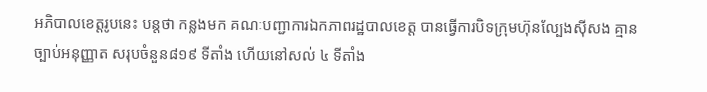អភិបាលខេត្តរូបនេះ បន្តថា កន្លងមក គណៈបញ្ជាការឯកភាពរដ្ឋបាលខេត្ត បានធ្វើការបិទក្រុមហ៊ុនល្បែងស៊ីសង គ្មានច្បាប់អនុញ្ញាត សរុបចំនួន៨១៩ ទីតាំង ហើយនៅសល់ ៤ ទីតាំង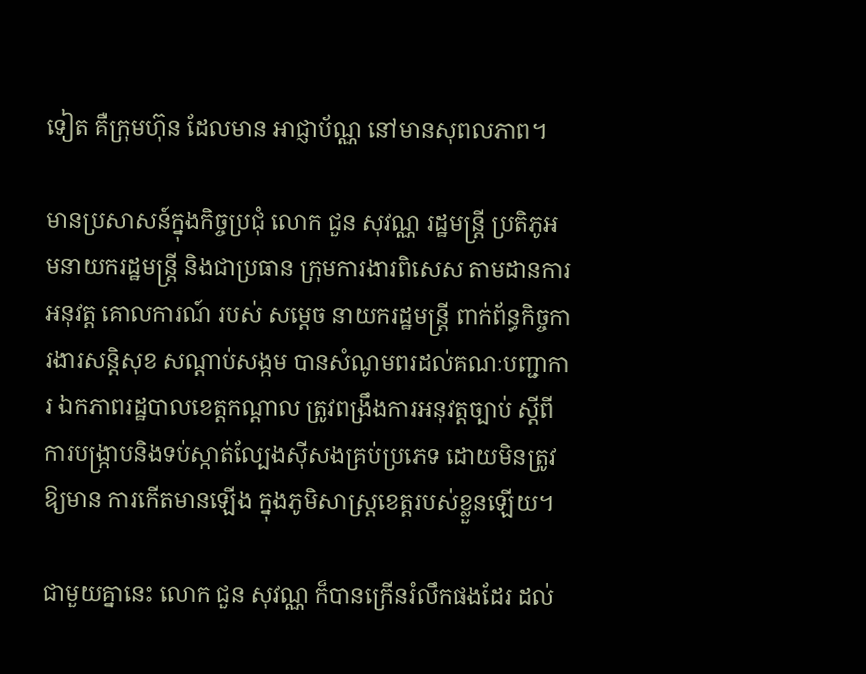ទៀត គឺក្រុមហ៊ុន ដែលមាន អាជ្ញាប័ណ្ណ នៅមានសុពលភាព។

មានប្រសាសន៍ក្នុងកិច្ចប្រជុំ លោក ជួន សុវណ្ណ រដ្ឋមន្ត្រី ប្រតិភូអមនាយករដ្ឋមន្ត្រី និងជាប្រធាន ក្រុមការងារពិសេស តាមដានការអនុវត្ត គោលការណ៍ របស់ សម្តេច នាយករដ្ឋមន្ត្រី ពាក់ព័ន្ធកិច្ចការងារសន្តិសុខ សណ្ដាប់សង្កម បានសំណូមពរដល់គណៈបញ្ជាការ ឯកភាពរដ្ឋបាលខេត្តកណ្ដាល ត្រូវពង្រឹងការអនុវត្តច្បាប់ ស្ដីពីការបង្ក្រាបនិងទប់ស្កាត់ល្បែងស៊ីសងគ្រប់ប្រភេទ ដោយមិនត្រូវឱ្យមាន ការកើតមានឡើង ក្នុងភូមិសាស្ត្រខេត្តរបស់ខ្លួនឡើយ។

ជាមួយគ្នានេះ លោក ជួន សុវណ្ណ ក៏បានក្រើនរំលឹកផងដែរ ដល់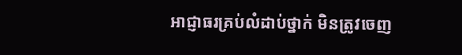អាជ្ញាធរគ្រប់លំដាប់ថ្នាក់ មិនត្រូវចេញ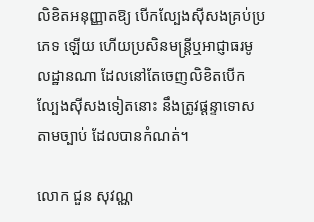លិខិតអនុញ្ញាតឱ្យ បើកល្បែងស៊ីសងគ្រប់ប្រភេទ ឡើយ ហើយប្រសិនមន្ត្រីឬអាជ្ញាធរមូលដ្ឋានណា ដែលនៅតែចេញលិខិតបើកល្បែងស៊ីសងទៀតនោះ នឹងត្រូវផ្ដន្ទាទោសតាមច្បាប់ ដែលបានកំណត់។

លោក ជួន សុវណ្ណ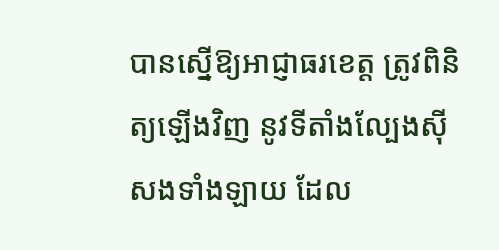បានស្នើឱ្យអាជ្ញាធរខេត្ត ត្រូវពិនិត្យឡើងវិញ នូវទីតាំងល្បែងស៊ីសងទាំងឡាយ ដែល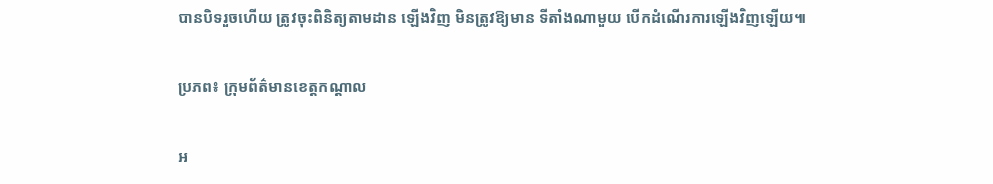បានបិទរួចហើយ ត្រូវចុះពិនិត្យតាមដាន ឡើងវិញ មិនត្រូវឱ្យមាន ទីតាំងណាមួយ បើកដំណើរការឡើងវិញឡើយ៕

ប្រភព៖ ក្រុមព័ត៌មានខេត្តកណ្តាល

អ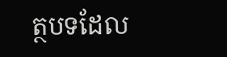ត្ថបទដែល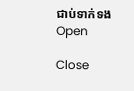ជាប់ទាក់ទង
Open

Close